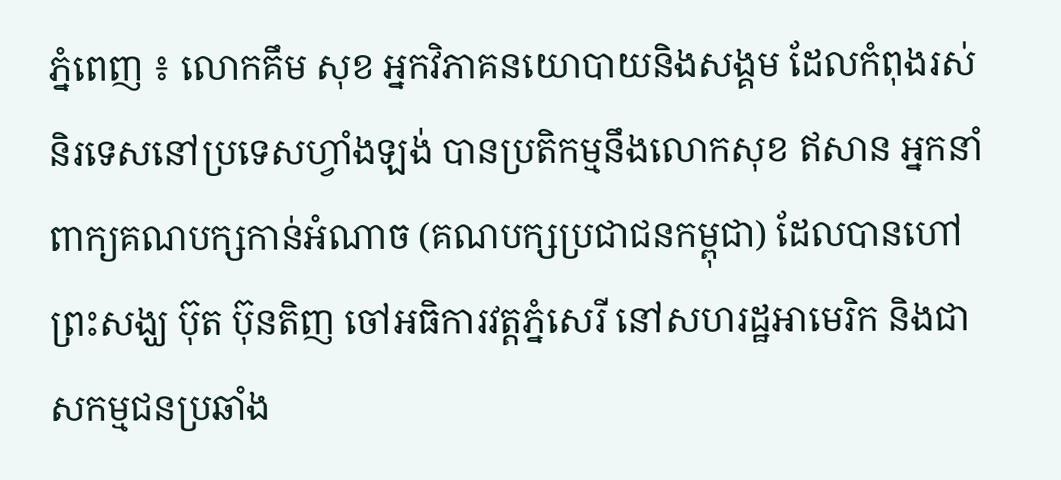ភ្នំពេញ ៖ លោកគឹម សុខ អ្នកវិភាគនយោបាយនិងសង្គម ដែលកំពុងរស់និរទេសនៅប្រទេសហ្វាំងឡង់ បានប្រតិកម្មនឹងលោកសុខ ឥសាន អ្នកនាំពាក្យគណបក្សកាន់អំណាច (គណបក្សប្រជាជនកម្ពុជា) ដែលបានហៅព្រះសង្ឃ ប៊ុត ប៊ុនតិញ ចៅអធិការវត្តភ្នំសេរី នៅសហរដ្ឋអាមេរិក និងជាសកម្មជនប្រឆាំង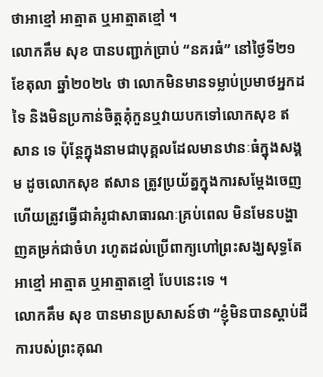ថាអាខ្មៅ អាត្មាត ឬអាត្មាតខ្មៅ ។
លោកគឹម សុខ បានបញ្ជាក់ប្រាប់ “នគរធំ” នៅថ្ងៃទី២១ ខែតុលា ឆ្នាំ២០២៤ ថា លោកមិនមានទម្លាប់ប្រមាថអ្នកដទៃ និងមិនប្រកាន់ចិត្តគុំកួនឬវាយបកទៅលោកសុខ ឥសាន ទេ ប៉ុន្តែក្នុងនាមជាបុគ្គលដែលមានឋានៈធំក្នុងសង្គម ដូចលោកសុខ ឥសាន ត្រូវប្រយ័ត្នក្នុងការសម្ដែងចេញ ហើយត្រូវធ្វើជាគំរូជាសាធារណៈគ្រប់ពេល មិនមែនបង្ហាញគម្រក់ជាចំហ រហូតដល់ប្រើពាក្យហៅព្រះសង្ឃសុទ្ធតែអាខ្មៅ អាត្មាត ឬអាត្មាតខ្មៅ បែបនេះទេ ។
លោកគឹម សុខ បានមានប្រសាសន៍ថា “ខ្ញុំមិនបានស្ដាប់ដីការបស់ព្រះគុណ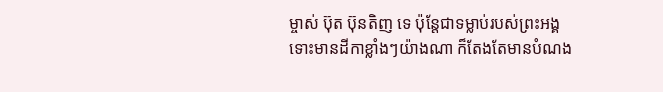ម្ចាស់ ប៊ុត ប៊ុនតិញ ទេ ប៉ុន្តែជាទម្លាប់របស់ព្រះអង្គ ទោះមានដីកាខ្លាំងៗយ៉ាងណា ក៏តែងតែមានបំណង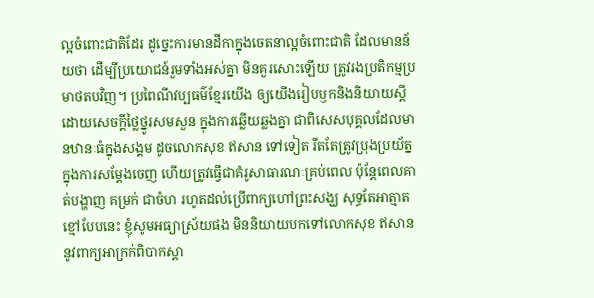ល្អចំពោះជាតិដែរ ដូច្នេះការមានដីកាក្នុងចេតនាល្អចំពោះជាតិ ដែលមានន័យថា ដើម្បីប្រយោជន៍រួមទាំងអស់គ្នា មិនគួរសោះឡើយ ត្រូវរងប្រតិកម្មប្រមាថតបវិញ។ ប្រពៃណីវប្បធម៌ខ្មែរយើង ឲ្យយើងរៀបឫកនិងនិយាយស្ដី ដោយសេចក្ដីថ្លៃថ្នូរសមសួន ក្នុងការឆ្លើយឆ្លងគ្នា ជាពិសេសបុគ្គលដែលមានឋានៈធំក្នុងសង្គម ដូចលោកសុខ ឥសាន ទៅទៀត រឹតតែត្រូវប្រុងប្រយ័ត្នក្នុងការសម្ដែងចេញ ហើយត្រូវធ្វើជាគំរូសាធារណៈគ្រប់ពេល ប៉ុន្តែពេលគាត់បង្ហាញ គម្រក់ ជាចំហ រហូតដល់ប្រើពាក្យហៅព្រះសង្ឃ សុទ្ធតែអាត្មាតខ្មៅបែបនេះ ខ្ញុំសូមអធ្យាស្រ័យផង មិននិយាយបកទៅលោកសុខ ឥសាន នូវពាក្យអាក្រក់ពិបាកស្ដា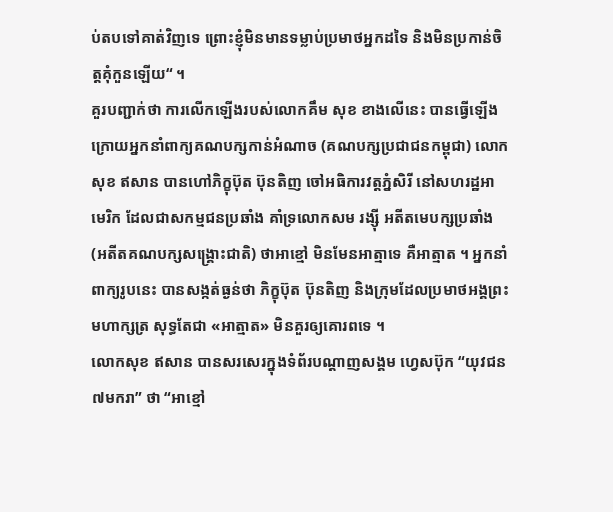ប់តបទៅគាត់វិញទេ ព្រោះខ្ញុំមិនមានទម្លាប់ប្រមាថអ្នកដទៃ និងមិនប្រកាន់ចិត្តគុំកួនឡើយ“ ។
គួរបញ្ជាក់ថា ការលើកឡើងរបស់លោកគឹម សុខ ខាងលើនេះ បានធ្វើឡើងក្រោយអ្នកនាំពាក្យគណបក្សកាន់អំណាច (គណបក្សប្រជាជនកម្ពុជា) លោកសុខ ឥសាន បានហៅភិក្ខុប៊ុត ប៊ុនតិញ ចៅអធិការវត្តភ្នំសិរី នៅសហរដ្ឋអាមេរិក ដែលជាសកម្មជនប្រឆាំង គាំទ្រលោកសម រង្ស៊ី អតីតមេបក្សប្រឆាំង (អតីតគណបក្សសង្គ្រោះជាតិ) ថាអាខ្មៅ មិនមែនអាត្មាទេ គឺអាត្មាត ។ អ្នកនាំពាក្យរូបនេះ បានសង្កត់ធ្ងន់ថា ភិក្ខុប៊ុត ប៊ុនតិញ និងក្រុមដែលប្រមាថអង្គព្រះមហាក្សត្រ សុទ្ធតែជា «អាត្មាត» មិនគួរឲ្យគោរពទេ ។
លោកសុខ ឥសាន បានសរសេរក្នុងទំព័របណ្ដាញសង្គម ហ្វេសប៊ុក “យុវជន៧មករា” ថា “អាខ្មៅ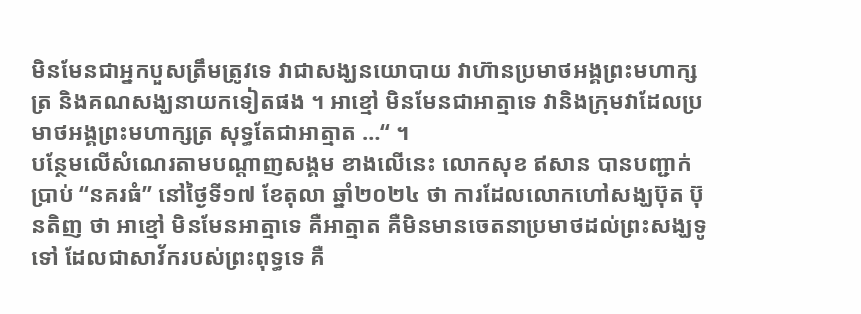មិនមែនជាអ្នកបួសត្រឹមត្រូវទេ វាជាសង្ឃនយោបាយ វាហ៊ានប្រមាថអង្គព្រះមហាក្សត្រ និងគណសង្ឃនាយកទៀតផង ។ អាខ្មៅ មិនមែនជាអាត្មាទេ វានិងក្រុមវាដែលប្រមាថអង្គព្រះមហាក្សត្រ សុទ្ធតែជាអាត្មាត …“ ។
បន្ថែមលើសំណេរតាមបណ្តាញសង្គម ខាងលើនេះ លោកសុខ ឥសាន បានបញ្ជាក់ប្រាប់ “នគរធំ” នៅថ្ងៃទី១៧ ខែតុលា ឆ្នាំ២០២៤ ថា ការដែលលោកហៅសង្ឃប៊ុត ប៊ុនតិញ ថា អាខ្មៅ មិនមែនអាត្មាទេ គឺអាត្មាត គឺមិនមានចេតនាប្រមាថដល់ព្រះសង្ឃទូទៅ ដែលជាសាវ័ករបស់ព្រះពុទ្ធទេ គឺ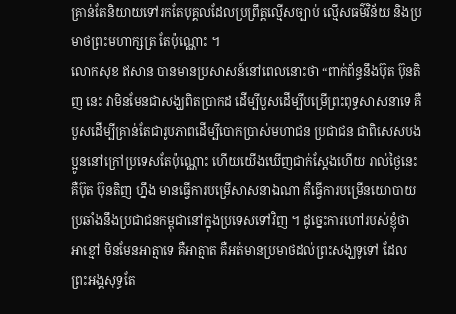គ្រាន់តែនិយាយទៅរកតែបុគ្គលដែលប្រព្រឹត្តល្មើសច្បាប់ ល្មើសធម៌វិន័យ និងប្រមាថព្រះមហាក្សត្រ តែប៉ុណ្ណោះ ។
លោកសុខ ឥសាន បានមានប្រសាសន៍នៅពេលនោះថា “ពាក់ព័ន្ធនឹងប៊ុត ប៊ុនតិញ នេះ វាមិនមែនជាសង្ឃពិតប្រាកដ ដើម្បីបួសដើម្បីបម្រើព្រះពុទ្ធសាសនាទេ គឺបួសដើម្បីគ្រាន់តែជារូបភាពដើម្បីបោកប្រាស់មហាជន ប្រជាជន ជាពិសេសបងប្អូននៅក្រៅប្រទេសតែប៉ុណ្ណោះ ហើយយើងឃើញជាក់ស្ដែងហើយ រាល់ថ្ងៃនេះ គឺប៊ុត ប៊ុនតិញ ហ្នឹង មានធ្វើការបម្រើសាសនាឯណា គឺធ្វើការបម្រើនយោបាយប្រឆាំងនឹងប្រជាជនកម្ពុជានៅក្នុងប្រទេសទៅវិញ ។ ដូច្នេះការហៅរបស់ខ្ញុំថា អាខ្មៅ មិនមែនអាត្មាទេ គឺអាត្មាត គឺអត់មានប្រមាថដល់ព្រះសង្ឃទូទៅ ដែលព្រះអង្គសុទ្ធតែ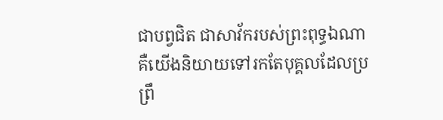ជាបព្វជិត ជាសាវ័ករបស់ព្រះពុទ្ធឯណា គឺយើងនិយាយទៅរកតែបុគ្គលដែលប្រព្រឹ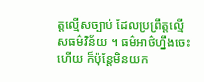ត្តល្មើសច្បាប់ ដែលប្រព្រឹត្តល្មើសធម៌វិន័យ ។ ធម៌អាថ៌ហ្នឹងចេះហើយ ក៏ប៉ុន្តែមិនយក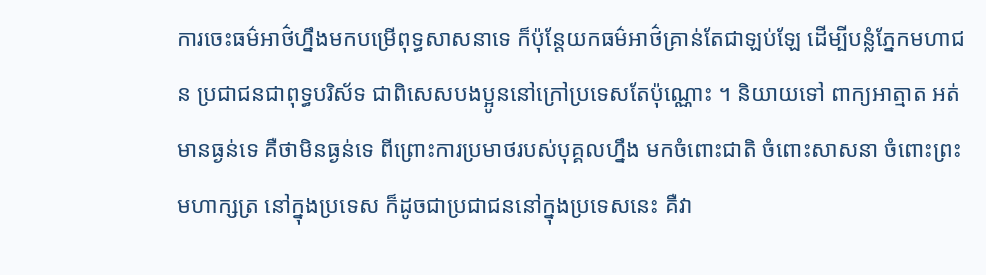ការចេះធម៌អាថ៌ហ្នឹងមកបម្រើពុទ្ធសាសនាទេ ក៏ប៉ុន្តែយកធម៌អាថ៌គ្រាន់តែជាឡប់ឡែ ដើម្បីបន្លំភ្នែកមហាជន ប្រជាជនជាពុទ្ធបរិស័ទ ជាពិសេសបងប្អូននៅក្រៅប្រទេសតែប៉ុណ្ណោះ ។ និយាយទៅ ពាក្យអាត្មាត អត់មានធ្ងន់ទេ គឺថាមិនធ្ងន់ទេ ពីព្រោះការប្រមាថរបស់បុគ្គលហ្នឹង មកចំពោះជាតិ ចំពោះសាសនា ចំពោះព្រះមហាក្សត្រ នៅក្នុងប្រទេស ក៏ដូចជាប្រជាជននៅក្នុងប្រទេសនេះ គឺវា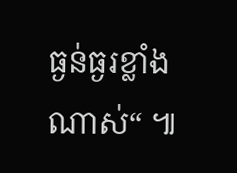ធ្ងន់ធ្ងរខ្លាំងណាស់“ ៕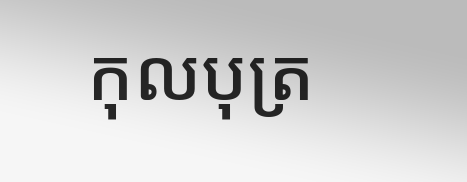កុលបុត្រ